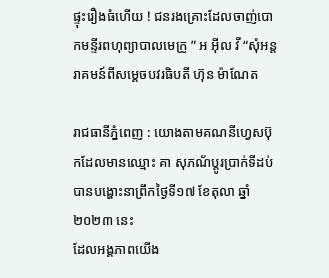ផ្ទុះរឿងធំហេីយ ! ជនរងគ្រោះដែលចាញ់បោកមន្ទីរពហុព្យាបាលមេក្រូ ” អ អុីល វី “សុំអន្តរាគមន៍ពីសម្តេចបវរធិបតី ហ៊ុន ម៉ាណែត

រាជធានីភ្នំពេញ : យោងតាមគណនីហ្វេសប៊ុកដែលមានឈ្មោះ គា សុភណ័ប្តូរប្រាក់ទីដប់ បានបង្ហោះនាព្រឹកថ្ងៃទី១៧ ខែតុលា ឆ្នាំ២០២៣ នេះ
ដែលអង្គភាពយេីង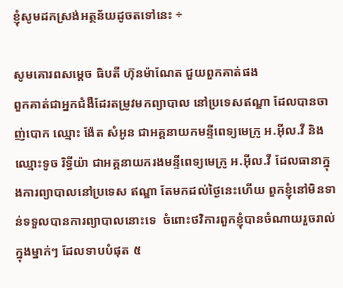ខ្ញុំសូមដកស្រង់អត្ថន័យដូចតទៅនេះ ÷

សូមគោរពសម្តេច ធិបតី ហ៊ុនម៉ាណែត ជួយពួកគាត់ផង
ពួកគាត់ជាអ្នកជំងឺដែរតម្រូវមកព្យាបាល នៅប្រទេសឥណ្ឌា ដែលបានចាញ់បោក ឈ្មោះ ង៉ែត សំអូន ជាអគ្គនាយកមន្ទីពេទ្យមេក្រូ អ.អុីល.វី និង ឈ្មោះទូច រិទ្ធីយ៉ា ជាអគ្គនាយករងមន្ទីពេទ្យមេក្រូ អ.អុីល.វី ដែលធានាក្នុងការព្យាបាលនៅប្រទេស ឥណ្ឌា តែមកដល់ថ្ងៃនេះហើយ ពួកខ្ញុំនៅមិនទាន់ទទួលបានការព្យាបាលនោះទេ  ចំពោះថវិការពួកខ្ញុំបានចំណាយរួចរាល់ក្នុងម្នាក់ៗ ដែលទាបបំផុត ៥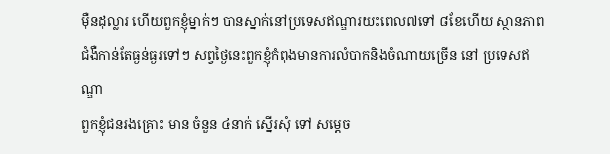មុឺនដុល្លារ ហើយពួកខ្ញុំម្នាក់ៗ បានស្នាក់នៅប្រទេសឥណ្ឌារយះពេល៧ទៅ ៨ខែហើយ ស្ថានភាពជំងឺកាន់តែធ្ងន់ធ្ងរទៅៗ សព្វថ្ងៃនេះពួកខ្ញុំកំពុងមានការលំបាកនិងចំណាយច្រើន នៅ ប្រទេសឥណ្ឌា
ពួកខ្ញុំជនរងគ្រោះ មាន ចំនួន ៤នាក់ ស្នើរសុំ ទៅ សម្តេច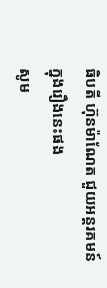ធិបតី ហ៊ុនម៉ាណែត ជួយអន្តរគមន៍ ក្នុងរឿងនេះផង
សូម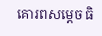គោរពសម្តេច ធិ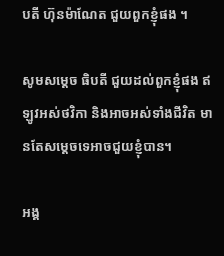បតី ហ៊ុនម៉ាណែត ជួយពួកខ្ញុំផង ។

សូមសម្តេច ធិបតី ជួយដល់ពួកខ្ញុំផង ឥឡូវអស់ថវិកា និងអាចអស់ទាំងជីវិត មានតែសម្តេចទេអាចជួយខ្ញុំបាន។

អង្គ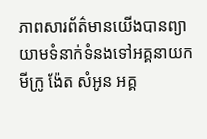ភាពសារព័ត៌មានយើងបានព្យាយាមទំនាក់ទំនងទៅអគ្គនាយកមីក្រូ ង៉ែត សំអូន អគ្គ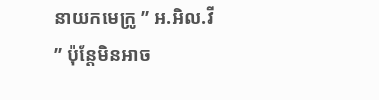នាយកមេក្រូ ” អ.អិល.វី ” ប៉ុន្តែមិនអាច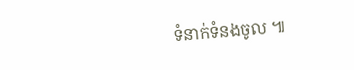ទំនាក់ទំនងចូល ៕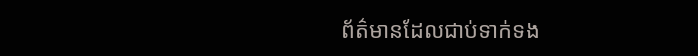ព័ត៌មានដែលជាប់ទាក់ទង